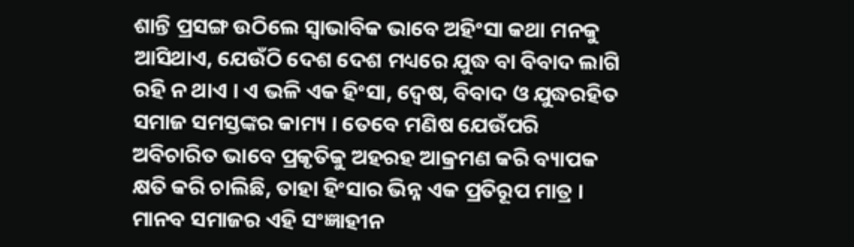ଶାନ୍ତି ପ୍ରସଙ୍ଗ ଉଠିଲେ ସ୍ୱାଭାବିକ ଭାବେ ଅହିଂସା କଥା ମନକୁ ଆସିଥାଏ, ଯେଉଁଠି ଦେଶ ଦେଶ ମଧ୍ୟରେ ଯୁଦ୍ଧ ବା ବିବାଦ ଲାଗି ରହି ନ ଥାଏ । ଏ ଭଳି ଏକ ହିଂସା, ଦ୍ୱେଷ, ବିବାଦ ଓ ଯୁଦ୍ଧରହିତ ସମାଜ ସମସ୍ତଙ୍କର କାମ୍ୟ । ତେବେ ମଣିଷ ଯେଉଁପରି ଅବିଚାରିତ ଭାବେ ପ୍ରକୃତିକୁ ଅହରହ ଆକ୍ରମଣ କରି ବ୍ୟାପକ କ୍ଷତି କରି ଚାଲିଛି, ତାହା ହିଂସାର ଭିନ୍ନ ଏକ ପ୍ରତିରୂପ ମାତ୍ର । ମାନବ ସମାଜର ଏହି ସଂଜ୍ଞାହୀନ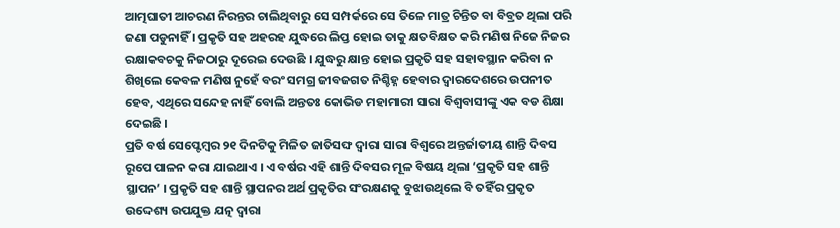ଆତ୍ମଘାତୀ ଆଚରଣ ନିରନ୍ତର ଚାଲିଥିବାରୁ ସେ ସମ୍ପର୍କରେ ସେ ତିଳେ ମାତ୍ର ଚିନ୍ତିତ ବା ବିବ୍ରତ ଥିଲା ପରି ଜଣା ପଡୁନାହିଁ । ପ୍ରକୃତି ସହ ଅହରହ ଯୁଦ୍ଧରେ ଲିପ୍ତ ହୋଇ ତାକୁ କ୍ଷତବିକ୍ଷତ କରି ମଣିଷ ନିଜେ ନିଜର ରକ୍ଷାକବଚକୁ ନିଜଠାରୁ ଦୂରେଇ ଦେଉଛି । ଯୁଦ୍ଧରୁ କ୍ଷାନ୍ତ ହୋଇ ପ୍ରକୃତି ସହ ସହାବସ୍ଥାନ କରିବା ନ ଶିଖିଲେ କେବଳ ମଣିଷ ନୁହେଁ ବରଂ ସମଗ୍ର ଜୀବଜଗତ ନିଶ୍ଚିହ୍ନ ହେବାର ଦ୍ୱାରଦେଶରେ ଉପନୀତ ହେବ, ଏଥିରେ ସନ୍ଦେହ ନାହିଁ ବୋଲି ଅନ୍ତତଃ କୋଭିଡ ମହାମାରୀ ସାରା ବିଶ୍ୱବାସୀଙ୍କୁ ଏକ ବଡ ଶିକ୍ଷା ଦେଇଛି ।
ପ୍ରତି ବର୍ଷ ସେପ୍ଟେମ୍ୱର ୨୧ ଦିନଟିକୁ ମିଳିତ ଜାତିସଙ୍ଘ ଦ୍ୱାରା ସାରା ବିଶ୍ୱରେ ଅନ୍ତର୍ଜାତୀୟ ଶାନ୍ତି ଦିବସ ରୂପେ ପାଳନ କରା ଯାଇଥାଏ । ଏ ବର୍ଷର ଏହି ଶାନ୍ତି ଦିବସର ମୂଳ ବିଷୟ ଥିଲା ‘ପ୍ରକୃତି ସହ ଶାନ୍ତି ସ୍ଥାପନ’ । ପ୍ରକୃତି ସହ ଶାନ୍ତି ସ୍ଥାପନର ଅର୍ଥ ପ୍ରକୃତିର ସଂରକ୍ଷଣକୁ ବୁଝାଉଥିଲେ ବି ତହିଁର ପ୍ରକୃତ ଉଦ୍ଦେଶ୍ୟ ଉପଯୁକ୍ତ ଯତ୍ନ ଦ୍ୱାରା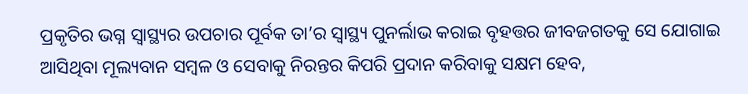ପ୍ରକୃତିର ଭଗ୍ନ ସ୍ୱାସ୍ଥ୍ୟର ଉପଚାର ପୂର୍ବକ ତା’ର ସ୍ୱାସ୍ଥ୍ୟ ପୁନର୍ଲାଭ କରାଇ ବୃହତ୍ତର ଜୀବଜଗତକୁ ସେ ଯୋଗାଇ ଆସିଥିବା ମୂଲ୍ୟବାନ ସମ୍ୱଳ ଓ ସେବାକୁ ନିରନ୍ତର କିପରି ପ୍ରଦାନ କରିବାକୁ ସକ୍ଷମ ହେବ,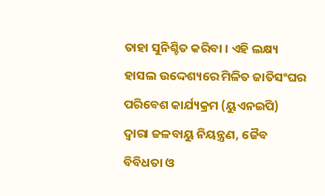ତାହା ସୁନିଶ୍ଚିତ କରିବା । ଏହି ଲକ୍ଷ୍ୟ ହାସଲ ଉଦ୍ଦେଶ୍ୟରେ ମିଳିତ ଜାତିସଂଘର ପରିବେଶ କାର୍ଯ୍ୟକ୍ରମ (ୟୁଏନଇପି) ଦ୍ୱାରା ଜଳବାୟୁ ନିୟନ୍ତ୍ରଣ, ଜୈବ ବିବିଧତା ଓ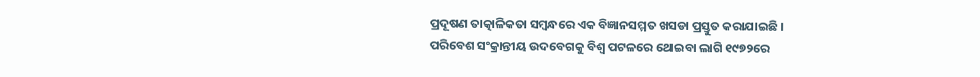ପ୍ରଦୂଷଣ ତାତ୍କାଳିକତା ସମ୍ୱନ୍ଧରେ ଏକ ବିଜ୍ଞାନସମ୍ମତ ଖସଡା ପ୍ରସ୍ତୁତ କରାଯାଇଛି ।
ପରିବେଶ ସଂକ୍ରାନ୍ତୀୟ ଉଦବେଗକୁ ବିଶ୍ୱ ପଟଳରେ ଥୋଇବା ଲାଗି ୧୯୭୨ରେ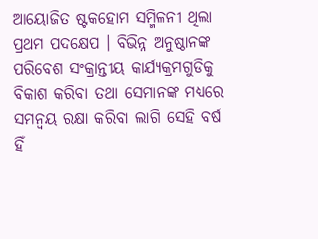ଆୟୋଜିତ ଷ୍ଟକହୋମ ସମ୍ମିଳନୀ ଥିଲା ପ୍ରଥମ ପଦକ୍ଷେପ । ବିଭିନ୍ନ ଅନୁଷ୍ଠାନଙ୍କ ପରିବେଶ ସଂକ୍ରାନ୍ତୀୟ କାର୍ଯ୍ୟକ୍ରମଗୁଡିକୁ ବିକାଶ କରିବା ତଥା ସେମାନଙ୍କ ମଧ୍ୟରେ ସମନ୍ୱୟ ରକ୍ଷା କରିବା ଲାଗି ସେହି ବର୍ଷ ହିଁ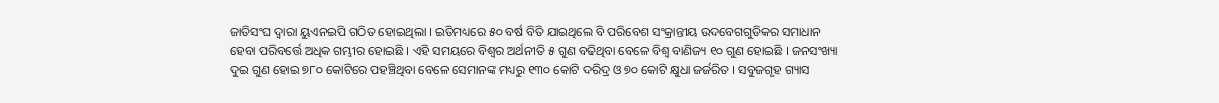ଜାତିସଂଘ ଦ୍ୱାରା ୟୁଏନଇପି ଗଠିତ ହୋଇଥିଲା । ଇତିମଧ୍ୟରେ ୫୦ ବର୍ଷ ବିତି ଯାଇଥିଲେ ବି ପରିବେଶ ସଂକ୍ରାନ୍ତୀୟ ଉଦବେଗଗୁଡିକର ସମାଧାନ ହେବା ପରିବର୍ତ୍ତେ ଅଧିକ ଗମ୍ଭୀର ହୋଇଛି । ଏହି ସମୟରେ ବିଶ୍ୱର ଅର୍ଥନୀତି ୫ ଗୁଣ ବଢିଥିବା ବେଳେ ବିଶ୍ୱ ବାଣିଜ୍ୟ ୧୦ ଗୁଣ ହୋଇଛି । ଜନସଂଖ୍ୟା ଦୁଇ ଗୁଣ ହୋଇ ୭୮୦ କୋଟିରେ ପହଞ୍ଚିଥିବା ବେଳେ ସେମାନଙ୍କ ମଧ୍ୟରୁ ୧୩୦ କୋଟି ଦରିଦ୍ର ଓ ୭୦ କୋଟି କ୍ଷୁଧା ଜର୍ଜରିତ । ସବୁଜଗୃହ ଗ୍ୟାସ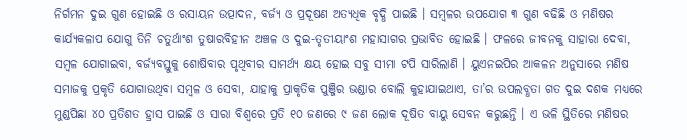ନିର୍ଗମନ ଦୁଇ ଗୁଣ ହୋଇଛି ଓ ରସାୟନ ଉତ୍ପାଦନ, ବର୍ଜ୍ୟ ଓ ପ୍ରଦୂଷଣ ଅତ୍ୟଧିକ ବୃଦ୍ଧି ପାଇଛି । ସମ୍ୱଳର ଉପଯୋଗ ୩ ଗୁଣ ବଢିଛି ଓ ମଣିଷର କାର୍ଯ୍ୟକଳାପ ଯୋଗୁ ତିନି ଚତୁର୍ଥାଂଶ ତୁଷାରବିହୀନ ଅଞ୍ଚଳ ଓ ଦୁଇ-ତୃତୀୟାଂଶ ମହାସାଗର ପ୍ରଭାବିତ ହୋଇଛି । ଫଳରେ ଜୀବନକୁ ସାହାରା ଦେବା, ସମ୍ୱଳ ଯୋଗାଇବା, ବର୍ଜ୍ୟବସ୍ତୁକୁ ଶୋଷିବାର ପୃଥିବୀର ସାମର୍ଥ୍ୟ କ୍ଷୟ ହୋଇ ସବୁ ସୀମା ଟପି ସାରିଲାଣି । ୟୁଏନଇପିର ଆକଳନ ଅନୁସାରେ ମଣିଷ ସମାଜକୁ ପ୍ରକୃତି ଯୋଗାଉଥିବା ସମ୍ୱଳ ଓ ସେବା, ଯାହାକୁ ପ୍ରାକୃତିକ ପୁଞ୍ଜିର ଭଣ୍ଡାର ବୋଲି କୁହାଯାଇଥାଏ, ତା’ର ଉପଲବ୍ଧତା ଗତ ଦୁଇ ଦଶକ ମଧ୍ୟରେ ମୁଣ୍ଡପିଛା ୪୦ ପ୍ରତିଶତ ହ୍ରାସ ପାଇଛି ଓ ସାରା ବିଶ୍ୱରେ ପ୍ରତି ୧୦ ଜଣରେ ୯ ଜଣ ଲୋକ ଦୂଷିତ ବାୟୁ ସେବନ କରୁଛନ୍ତି । ଏ ଭଳି ସ୍ଥିତିରେ ମଣିଷର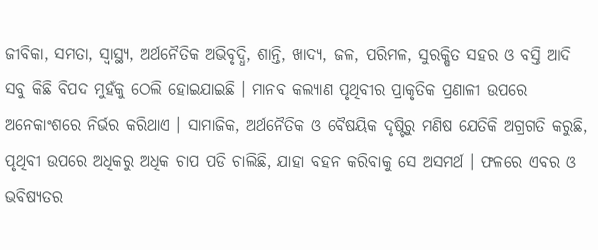ଜୀବିକା, ସମତା, ସ୍ୱାସ୍ଥ୍ୟ, ଅର୍ଥନୈତିକ ଅଭିବୃଦ୍ଧି, ଶାନ୍ତି, ଖାଦ୍ୟ, ଜଳ, ପରିମଳ, ସୁରକ୍ଷିତ ସହର ଓ ବସ୍ତି ଆଦି ସବୁ କିଛି ବିପଦ ମୁହଁକୁ ଠେଲି ହୋଇଯାଇଛି । ମାନବ କଲ୍ୟାଣ ପୃଥିବୀର ପ୍ରାକୃତିକ ପ୍ରଣାଳୀ ଉପରେ ଅନେକାଂଶରେ ନିର୍ଭର କରିଥାଏ । ସାମାଜିକ, ଅର୍ଥନୈତିକ ଓ ବୈଷୟିକ ଦୃଷ୍ଟିରୁ ମଣିଷ ଯେତିକି ଅଗ୍ରଗତି କରୁଛି, ପୃଥିବୀ ଉପରେ ଅଧିକରୁ ଅଧିକ ଚାପ ପଡି ଚାଲିଛି, ଯାହା ବହନ କରିବାକୁ ସେ ଅସମର୍ଥ । ଫଳରେ ଏବର ଓ ଭବିଷ୍ୟତର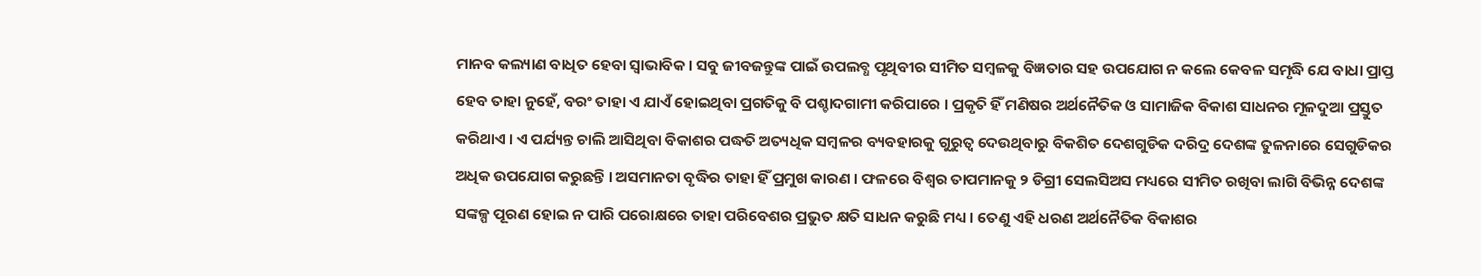ମାନବ କଲ୍ୟାଣ ବାଧିତ ହେବା ସ୍ୱାଭାବିକ । ସବୁ ଜୀବଜନ୍ତୁଙ୍କ ପାଇଁ ଉପଲବ୍ଧ ପୃଥିବୀର ସୀମିତ ସମ୍ୱଳକୁ ବିଜ୍ଞତାର ସହ ଉପଯୋଗ ନ କଲେ କେବଳ ସମୃଦ୍ଧି ଯେ ବାଧା ପ୍ରାପ୍ତ ହେବ ତାହା ନୁହେଁ, ବରଂ ତାହା ଏ ଯାଏଁ ହୋଇଥିବା ପ୍ରଗତିକୁ ବି ପଶ୍ଚାଦଗାମୀ କରିପାରେ । ପ୍ରକୃତି ହିଁ ମଣିଷର ଅର୍ଥନୈତିକ ଓ ସାମାଜିକ ବିକାଶ ସାଧନର ମୂଳଦୁଆ ପ୍ରସ୍ତୁତ କରିଥାଏ । ଏ ପର୍ଯ୍ୟନ୍ତ ଚାଲି ଆସିଥିବା ବିକାଶର ପଦ୍ଧତି ଅତ୍ୟଧିକ ସମ୍ୱଳର ବ୍ୟବହାରକୁ ଗୁରୁତ୍ୱ ଦେଉଥିବାରୁ ବିକଶିତ ଦେଶଗୁଡିକ ଦରିଦ୍ର ଦେଶଙ୍କ ତୁଳନାରେ ସେଗୁଡିକର ଅଧିକ ଉପଯୋଗ କରୁଛନ୍ତି । ଅସମାନତା ବୃଦ୍ଧିର ତାହା ହିଁ ପ୍ରମୁଖ କାରଣ । ଫଳରେ ବିଶ୍ୱର ତାପମାନକୁ ୨ ଡିଗ୍ରୀ ସେଲସିଅସ ମଧ୍ୟରେ ସୀମିତ ରଖିବା ଲାଗି ବିଭିନ୍ନ ଦେଶଙ୍କ ସଙ୍କଳ୍ପ ପୂରଣ ହୋଇ ନ ପାରି ପରୋକ୍ଷରେ ତାହା ପରିବେଶର ପ୍ରଭୁତ କ୍ଷତି ସାଧନ କରୁଛି ମଧ୍ୟ । ତେଣୁ ଏହି ଧରଣ ଅର୍ଥନୈତିକ ବିକାଶର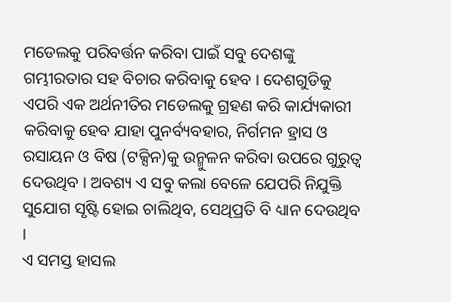ମଡେଲକୁ ପରିବର୍ତ୍ତନ କରିବା ପାଇଁ ସବୁ ଦେଶଙ୍କୁ ଗମ୍ଭୀରତାର ସହ ବିଚାର କରିବାକୁ ହେବ । ଦେଶଗୁଡିକୁ ଏପରି ଏକ ଅର୍ଥନୀତିର ମଡେଲକୁ ଗ୍ରହଣ କରି କାର୍ଯ୍ୟକାରୀ କରିବାକୁ ହେବ ଯାହା ପୁନର୍ବ୍ୟବହାର, ନିର୍ଗମନ ହ୍ରାସ ଓ ରସାୟନ ଓ ବିଷ (ଟକ୍ସିନ)କୁ ଉନ୍ମୁଳନ କରିବା ଉପରେ ଗୁରୁତ୍ୱ ଦେଉଥିବ । ଅବଶ୍ୟ ଏ ସବୁ କଲା ବେଳେ ଯେପରି ନିଯୁକ୍ତି ସୁଯୋଗ ସୃଷ୍ଟି ହୋଇ ଚାଲିଥିବ, ସେଥିପ୍ରତି ବି ଧ୍ୟାନ ଦେଉଥିବ ।
ଏ ସମସ୍ତ ହାସଲ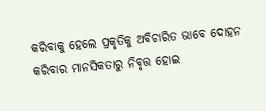କରିବାକୁ ହେଲେ ପ୍ରକୃତିକୁ ଅବିଚାରିତ ଭାବେ ଦୋହନ କରିବାର ମାନସିକତାରୁ ନିବୃତ୍ତ ହୋଇ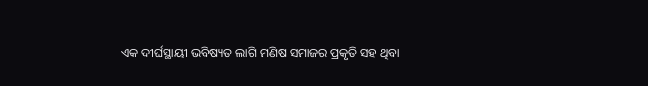ଏକ ଦୀର୍ଘସ୍ଥାୟୀ ଭବିଷ୍ୟତ ଲାଗି ମଣିଷ ସମାଜର ପ୍ରକୃତି ସହ ଥିବା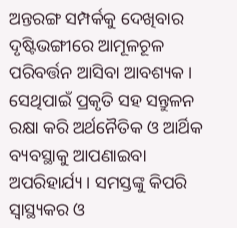ଅନ୍ତରଙ୍ଗ ସମ୍ପର୍କକୁ ଦେଖିବାର ଦୃଷ୍ଟିଭଙ୍ଗୀରେ ଆମୂଳଚୂଳ ପରିବର୍ତ୍ତନ ଆସିବା ଆବଶ୍ୟକ । ସେଥିପାଇଁ ପ୍ରକୃତି ସହ ସନ୍ତୁଳନ ରକ୍ଷା କରି ଅର୍ଥନୈତିକ ଓ ଆର୍ଥିକ ବ୍ୟବସ୍ଥାକୁ ଆପଣାଇବା ଅପରିହାର୍ଯ୍ୟ । ସମସ୍ତଙ୍କୁ କିପରି ସ୍ୱାସ୍ଥ୍ୟକର ଓ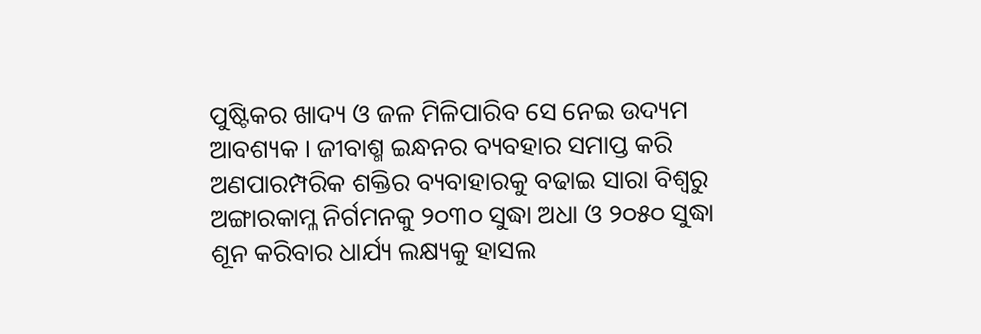ପୁଷ୍ଟିକର ଖାଦ୍ୟ ଓ ଜଳ ମିଳିପାରିବ ସେ ନେଇ ଉଦ୍ୟମ ଆବଶ୍ୟକ । ଜୀବାଶ୍ମ ଇନ୍ଧନର ବ୍ୟବହାର ସମାପ୍ତ କରି ଅଣପାରମ୍ପରିକ ଶକ୍ତିର ବ୍ୟବାହାରକୁ ବଢାଇ ସାରା ବିଶ୍ୱରୁ ଅଙ୍ଗାରକାମ୍ଳ ନିର୍ଗମନକୁ ୨୦୩୦ ସୁଦ୍ଧା ଅଧା ଓ ୨୦୫୦ ସୁଦ୍ଧା ଶୂନ କରିବାର ଧାର୍ଯ୍ୟ ଲକ୍ଷ୍ୟକୁ ହାସଲ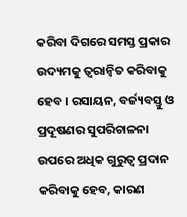କରିବା ଦିଗରେ ସମସ୍ତ ପ୍ରକାର ଉଦ୍ୟମକୁ ତ୍ୱରାନ୍ୱିତ କରିବାକୁ ହେବ । ରସାୟନ, ବର୍ଜ୍ୟବସ୍ତୁ ଓ ପ୍ରଦୂଷଣର ସୁପରିଚାଳନା ଉପରେ ଅଧିକ ଗୁରୁତ୍ୱ ପ୍ରଦାନ କରିବାକୁ ହେବ, କାରଣ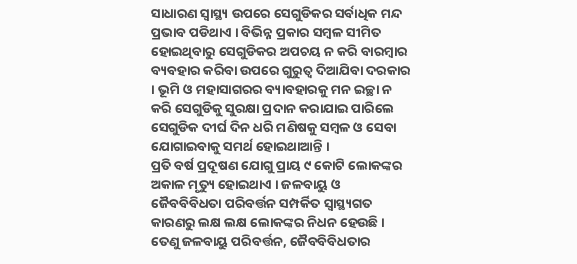ସାଧାରଣ ସ୍ୱାସ୍ଥ୍ୟ ଉପରେ ସେଗୁଡିକର ସର୍ବାଧିକ ମନ୍ଦ ପ୍ରଭାବ ପଡିଥାଏ । ବିଭିନ୍ନ ପ୍ରକାର ସମ୍ୱଳ ସୀମିତ ହୋଇଥିବାରୁ ସେଗୁଡିକର ଅପଚୟ ନ କରି ବାରମ୍ୱାର ବ୍ୟବହାର କରିବା ଉପରେ ଗୁରୁତ୍ୱ ଦିଆଯିବା ଦରକାର । ଭୂମି ଓ ମହାସାଗରର ବ୍ୟାବହାରକୁ ମନ ଇଚ୍ଛା ନ କରି ସେଗୁଡିକୁ ସୁରକ୍ଷା ପ୍ରଦାନ କରାଯାଇ ପାରିଲେ ସେଗୁଡିକ ଦୀର୍ଘ ଦିନ ଧରି ମଣିଷକୁ ସମ୍ୱଳ ଓ ସେବା ଯୋଗାଇବାକୁ ସମର୍ଥ ହୋଇଥାଆନ୍ତି ।
ପ୍ରତି ବର୍ଷ ପ୍ରଦୂଷଣ ଯୋଗୁ ପ୍ରାୟ ୯ କୋଟି ଲୋକଙ୍କର ଅକାଳ ମୃତ୍ୟୁ ହୋଇଥାଏ । ଜଳବାୟୁ ଓ ଜୈବବିବିଧତା ପରିବର୍ତ୍ତନ ସମ୍ପର୍କିତ ସ୍ୱାସ୍ଥ୍ୟଗତ କାରଣରୁ ଲକ୍ଷ ଲକ୍ଷ ଲୋକଙ୍କର ନିଧନ ହେଉଛି । ତେଣୁ ଜଳବାୟୁ ପରିବର୍ତ୍ତନ, ଜୈବବିବିଧତାର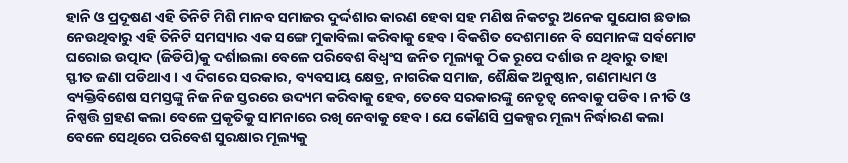ହାନି ଓ ପ୍ରଦୂଷଣ ଏହି ତିନିଟି ମିଶି ମାନବ ସମାଜର ଦୁର୍ଦ୍ଦଶାର କାରଣ ହେବା ସହ ମଣିଷ ନିକଟରୁ ଅନେକ ସୁଯୋଗ ଛଡାଇ ନେଉଥିବାରୁ ଏହି ତିନିଟି ସମସ୍ୟାର ଏକ ସଙ୍ଗେ ମୁକାବିଲା କରିବାକୁ ହେବ । ବିକଶିତ ଦେଶମାନେ ବି ସେମାନଙ୍କ ସର୍ବମୋଟ ଘରୋଇ ଉତ୍ପାଦ (ଜିଡିପି)କୁ ଦର୍ଶାଇଲା ବେଳେ ପରିବେଶ ବିଧ୍ୱଂସ ଜନିତ ମୂଲ୍ୟକୁ ଠିକ ରୂପେ ଦର୍ଶାଉ ନ ଥିବାରୁ ତାହା ସ୍ଫୀତ ଜଣା ପଡିଥାଏ । ଏ ଦିଗରେ ସରକାର, ବ୍ୟବସାୟ କ୍ଷେତ୍ର, ନାଗରିକ ସମାଜ, ଶୈକ୍ଷିକ ଅନୁଷ୍ଠାନ, ଗଣମାଧ୍ୟମ ଓ ବ୍ୟକ୍ତିବିଶେଷ ସମସ୍ତଙ୍କୁ ନିଜ ନିଜ ସ୍ତରରେ ଉଦ୍ୟମ କରିବାକୁ ହେବ, ତେବେ ସରକାରଙ୍କୁ ନେତୃତ୍ୱ ନେବାକୁ ପଡିବ । ନୀତି ଓ ନିଷ୍ପତ୍ତି ଗ୍ରହଣ କଲା ବେଳେ ପ୍ରକୃତିକୁ ସାମନାରେ ରଖି ନେବାକୁ ହେବ । ଯେ କୌଣସି ପ୍ରକଳ୍ପର ମୂଲ୍ୟ ନିର୍ଦ୍ଧାରଣ କଲା ବେଳେ ସେଥିରେ ପରିବେଶ ସୁରକ୍ଷାର ମୂଲ୍ୟକୁ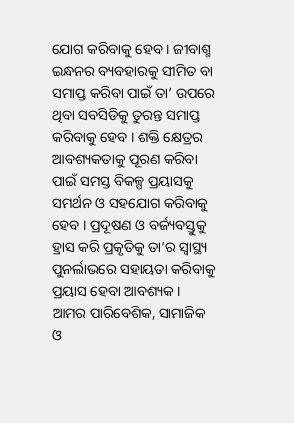ଯୋଗ କରିବାକୁ ହେବ । ଜୀବାଶ୍ମ ଇନ୍ଧନର ବ୍ୟବହାରକୁ ସୀମିତ ବା ସମାପ୍ତ କରିବା ପାଇଁ ତା’ ଉପରେ ଥିବା ସବସିଡିକୁ ତୁରନ୍ତ ସମାପ୍ତ କରିବାକୁ ହେବ । ଶକ୍ତି କ୍ଷେତ୍ରର ଆବଶ୍ୟକତାକୁ ପୂରଣ କରିବା ପାଇଁ ସମସ୍ତ ବିକଳ୍ପ ପ୍ରୟାସକୁ ସମର୍ଥନ ଓ ସହଯୋଗ କରିବାକୁ ହେବ । ପ୍ରଦୂଷଣ ଓ ବର୍ଜ୍ୟବସ୍ତୁକୁ ହ୍ରାସ କରି ପ୍ରକୃତିକୁ ତା’ର ସ୍ୱାସ୍ଥ୍ୟ ପୁନର୍ଲାଭରେ ସହାୟତା କରିବାକୁ ପ୍ରୟାସ ହେବା ଆବଶ୍ୟକ ।
ଆମର ପାରିବେଶିକ, ସାମାଜିକ ଓ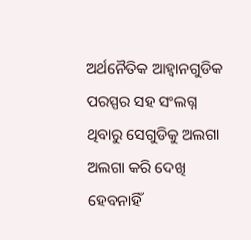ଅର୍ଥନୈତିକ ଆହ୍ୱାନଗୁଡିକ ପରସ୍ପର ସହ ସଂଲଗ୍ନ ଥିବାରୁ ସେଗୁଡିକୁ ଅଲଗା ଅଲଗା କରି ଦେଖି ହେବନାହିଁ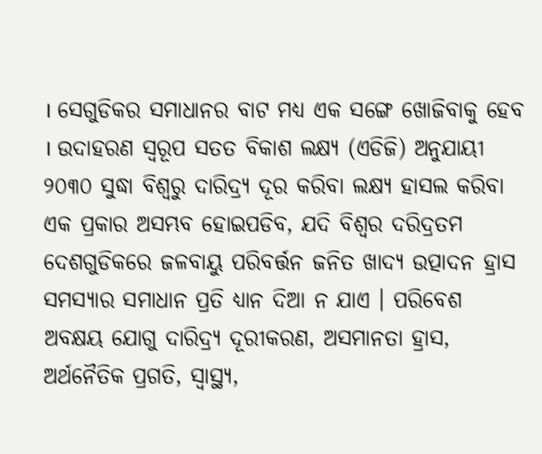। ସେଗୁଡିକର ସମାଧାନର ବାଟ ମଧ୍ୟ ଏକ ସଙ୍ଗେ ଖୋଜିବାକୁ ହେବ । ଉଦାହରଣ ସ୍ୱରୂପ ସତତ ବିକାଶ ଲକ୍ଷ୍ୟ (ଏଡିଜି) ଅନୁଯାୟୀ ୨୦୩୦ ସୁଦ୍ଧା ବିଶ୍ୱରୁ ଦାରିଦ୍ର୍ୟ ଦୂର କରିବା ଲକ୍ଷ୍ୟ ହାସଲ କରିବା ଏକ ପ୍ରକାର ଅସମ୍ଭବ ହୋଇପଡିବ, ଯଦି ବିଶ୍ୱର ଦରିଦ୍ରତମ ଦେଶଗୁଡିକରେ ଜଳବାୟୁ ପରିବର୍ତ୍ତନ ଜନିତ ଖାଦ୍ୟ ଉତ୍ପାଦନ ହ୍ରାସ ସମସ୍ୟାର ସମାଧାନ ପ୍ରତି ଧ୍ୟାନ ଦିଆ ନ ଯାଏ । ପରିବେଶ ଅବକ୍ଷୟ ଯୋଗୁ ଦାରିଦ୍ର୍ୟ ଦୂରୀକରଣ, ଅସମାନତା ହ୍ରାସ, ଅର୍ଥନୈତିକ ପ୍ରଗତି, ସ୍ୱାସ୍ଥ୍ୟ,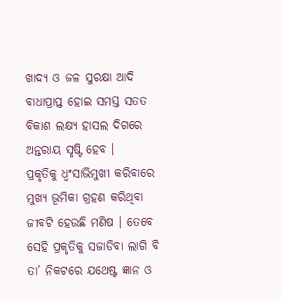ଖାଦ୍ୟ ଓ ଜଳ ସୁରକ୍ଷା ଆଦି ବାଧାପ୍ରାପ୍ତ ହୋଇ ସମସ୍ତ ସତତ ବିକାଶ ଲକ୍ଷ୍ୟ ହାସଲ ଦିଗରେ ଅନ୍ତରାୟ ସୃଷ୍ଟି ହେବ ।
ପ୍ରକୃତିକୁ ଧ୍ୱଂସାଭିମୁଖୀ କରିବାରେ ମୁଖ୍ୟ ଭୂମିକା ଗ୍ରହଣ କରିଥିବା ଜୀବଟି ହେଉଛି ମଣିଷ । ତେବେ ସେହି ପ୍ରକୃତିକୁ ସଜାଡିବା ଲାଗି ବି ତା’ ନିକଟରେ ଯଥେଷ୍ଟ ଜ୍ଞାନ ଓ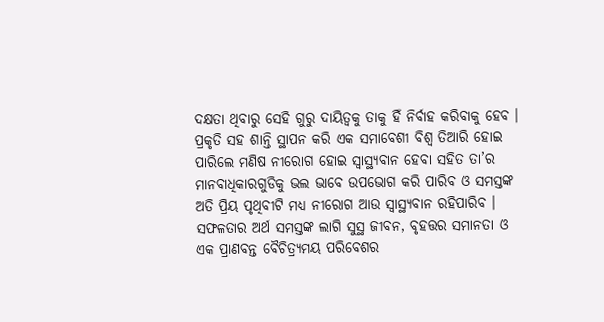ଦକ୍ଷତା ଥିବାରୁ ସେହି ଗୁରୁ ଦାୟିତ୍ୱକୁ ତାକୁ ହିଁ ନିର୍ବାହ କରିବାକୁ ହେବ । ପ୍ରକୃତି ସହ ଶାନ୍ତି ସ୍ଥାପନ କରି ଏକ ସମାବେଶୀ ବିଶ୍ୱ ତିଆରି ହୋଇ ପାରିଲେ ମଣିଷ ନୀରୋଗ ହୋଇ ସ୍ୱାସ୍ଥ୍ୟବାନ ହେବା ସହିତ ତା’ର ମାନବାଧିକାରଗୁଡିକୁ ଭଲ ଭାବେ ଉପଭୋଗ କରି ପାରିବ ଓ ସମସ୍ତଙ୍କ ଅତି ପ୍ରିୟ ପୃଥିବୀଟି ମଧ୍ୟ ନୀରୋଗ ଆଉ ସ୍ୱାସ୍ଥ୍ୟବାନ ରହିପାରିବ । ସଫଳତାର ଅର୍ଥ ସମସ୍ତଙ୍କ ଲାଗି ସୁସ୍ଥ ଜୀବନ, ବୃହତ୍ତର ସମାନତା ଓ ଏକ ପ୍ରାଣବନ୍ତ ବୈଚିତ୍ର୍ୟମୟ ପରିବେଶର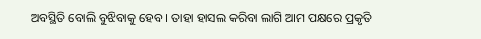ଅବସ୍ଥିତି ବୋଲି ବୁଝିବାକୁ ହେବ । ତାହା ହାସଲ କରିବା ଲାଗି ଆମ ପକ୍ଷରେ ପ୍ରକୃତି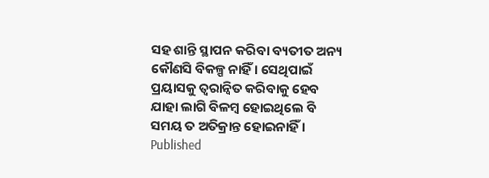ସହ ଶାନ୍ତି ସ୍ଥାପନ କରିବା ବ୍ୟତୀତ ଅନ୍ୟ କୌଣସି ବିକଳ୍ପ ନାହିଁ । ସେଥିପାଇଁ ପ୍ରୟାସକୁ ତ୍ୱରାନ୍ୱିତ କରିବାକୁ ହେବ ଯାହା ଲାଗି ବିଳମ୍ୱ ହୋଇଥିଲେ ବି ସମୟ ତ ଅତିକ୍ରାନ୍ତ ହୋଇନାହିଁ ।
Published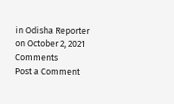in Odisha Reporter on October 2, 2021
Comments
Post a Comment